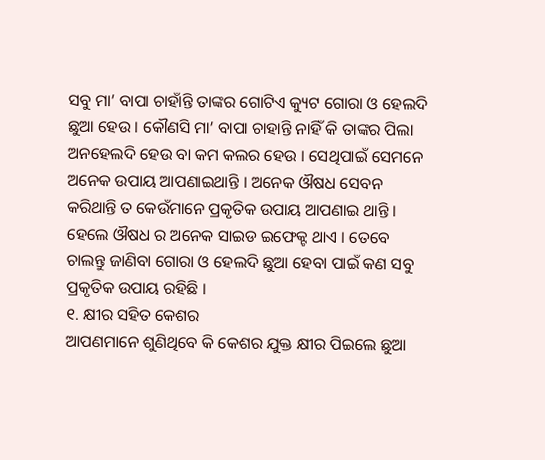ସବୁ ମା’ ବାପା ଚାହାଁନ୍ତି ତାଙ୍କର ଗୋଟିଏ କ୍ୟୁଟ ଗୋରା ଓ ହେଲଦି ଛୁଆ ହେଉ । କୌଣସି ମା’ ବାପା ଚାହାନ୍ତି ନାହିଁ କି ତାଙ୍କର ପିଲା ଅନହେଲଦି ହେଉ ବା କମ କଲର ହେଉ । ସେଥିପାଇଁ ସେମନେ ଅନେକ ଉପାୟ ଆପଣାଇଥାନ୍ତି । ଅନେକ ଔଷଧ ସେବନ କରିଥାନ୍ତି ତ କେଉଁମାନେ ପ୍ରକୃତିକ ଉପାୟ ଆପଣାଇ ଥାନ୍ତି । ହେଲେ ଔଷଧ ର ଅନେକ ସାଇଡ ଇଫେକ୍ଟ ଥାଏ । ତେବେ ଚାଲନ୍ତୁ ଜାଣିବା ଗୋରା ଓ ହେଲଦି ଛୁଆ ହେବା ପାଇଁ କଣ ସବୁ ପ୍ରକୃତିକ ଉପାୟ ରହିଛି ।
୧. କ୍ଷୀର ସହିତ କେଶର
ଆପଣମାନେ ଶୁଣିଥିବେ କି କେଶର ଯୁକ୍ତ କ୍ଷୀର ପିଇଲେ ଛୁଆ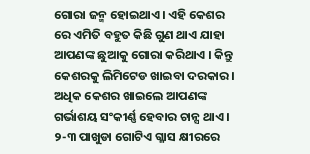ଗୋରା ଜନ୍ମ ହୋଇଥାଏ । ଏହି କେଶର ରେ ଏମିତି ବହୁତ କିଛି ଗୁଣ ଥାଏ ଯାହା ଆପଣଙ୍କ ଛୁଆକୁ ଗୋରା କରିଥାଏ । କିନ୍ତୁ କେଶରକୁ ଲିମିଟେଡ ଖାଇବା ଦରକାର । ଅଧିକ କେଶର ଖାଇଲେ ଆପଣଙ୍କ ଗର୍ଭାଶୟ ସଂକୀର୍ଣ୍ଣ ହେବାର ଚାନ୍ସ ଥାଏ । ୨-୩ ପାଖୁଡା ଗୋଟିଏ ଗ୍ଳାସ କ୍ଷୀରରେ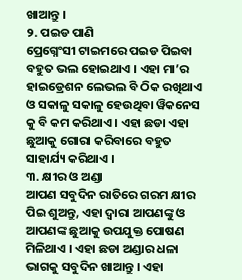ଖାଆନ୍ତୁ ।
୨. ପଇଡ ପାଣି
ପ୍ରେଗ୍ନେଂସୀ ଟାଇମରେ ପଇଡ ପିଇବା ବହୁତ ଭଲ ହୋଇଥାଏ । ଏହା ମା’ର ହାଇଡ୍ରେଶନ ଲେଭଲ ବି ଠିକ ରଖିଥାଏ ଓ ସକାଳୁ ସକାଳୁ ହେଉଥିବା ୱିକନେସ କୁ ବି କମ କରିଥାଏ । ଏହା ଛଡା ଏହା ଛୁଆକୁ ଗୋରା କରିବାରେ ବହୁତ ସାହାର୍ଯ୍ୟ କରିଥାଏ ।
୩. କ୍ଷୀର ଓ ଅଣ୍ଡା
ଆପଣ ସବୁଦିନ ରାତିରେ ଗରମ କ୍ଷୀର ପିଇ ଶୁଅନ୍ତୁ, ଏହା ଦ୍ଵାରା ଆପଣଙ୍କୁ ଓ ଆପଣଙ୍କ ଛୁଆକୁ ଉପଯୁକ୍ତ ପୋଷଣ ମିଳିଥାଏ । ଏହା ଛଡା ଅଣ୍ଡାର ଧଳା ଭାଗକୁ ସବୁଦିନ ଖାଆନ୍ତୁ । ଏହା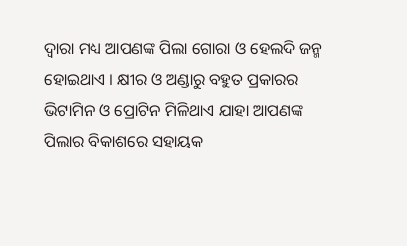ଦ୍ଵାରା ମଧ୍ୟ ଆପଣଙ୍କ ପିଲା ଗୋରା ଓ ହେଲଦି ଜନ୍ମ ହୋଇଥାଏ । କ୍ଷୀର ଓ ଅଣ୍ଡାରୁ ବହୁତ ପ୍ରକାରର ଭିଟାମିନ ଓ ପ୍ରୋଟିନ ମିଳିଥାଏ ଯାହା ଆପଣଙ୍କ ପିଲାର ବିକାଶରେ ସହାୟକ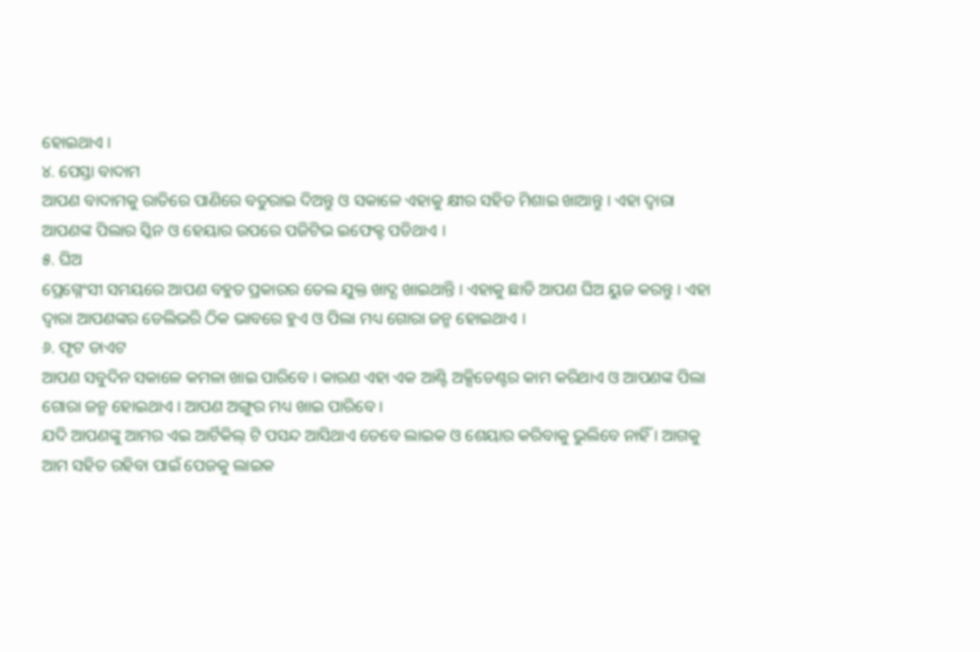ହୋଇଥାଏ ।
୪. ପେସ୍ତା ବାଦାମ
ଆପଣ ବାଦାମକୁ ରାତିରେ ପାଣିରେ ବତୁରାଇ ଦିଅନ୍ତୁ ଓ ସକାଳେ ଏହାକୁ କ୍ଷୀର ସହିତ ମିଶାଇ ଖାଆନ୍ତୁ । ଏହା ଦ୍ଵାରା ଆପଣଙ୍କ ପିଲାର ସ୍କିନ ଓ ହେୟାର ଉପରେ ପଜିଟିଭ ଇଫେକ୍ଟ ପଡିଥାଏ ।
୫. ଘିଅ
ପ୍ରେଗ୍ନେଂସୀ ସମୟରେ ଆପଣ ବହୁତ ପ୍ରକାରର ତେଲ ଯୁକ୍ତ ଖାଦ୍ଯ ଖାଇଥାନ୍ତି । ଏହାକୁ ଛାଡି ଆପଣ ଘିଅ ୟୁଜ କରନ୍ତୁ । ଏହା ଦ୍ଵାରା ଆପଣଙ୍କର ଡେଲିଭରି ଠିକ ଭାବରେ ହୁଏ ଓ ପିଲା ମଧ୍ୟ ଗୋରା ଜନ୍ମ ହୋଇଥାଏ ।
୬. ଫୃଟ ଡାଏଟ
ଆପଣ ସବୁଦିନ ସକାଳେ କମଳା ଖାଇ ପାରିବେ । କାରଣ ଏହା ଏକ ଆଣ୍ଟି ଅକ୍ସିଡେଣ୍ଟର କାମ କରିଥାଏ ଓ ଆପଣଙ୍କ ପିଲା ଗୋରା ଜନ୍ମ ହୋଇଥାଏ । ଆପଣ ଅଙ୍ଗୁର ମଧ୍ୟ ଖାଇ ପାରିବେ ।
ଯଦି ଆପଣଙ୍କୁ ଆମର ଏଇ ଆର୍ଟିକିଲ୍ ଟି ପସନ୍ଦ ଆସିଥାଏ ତେବେ ଲାଇକ ଓ ଶେୟାର କରିବାକୁ ଭୁଲିବେ ନାହିଁ । ଆଗକୁ ଆମ ସହିତ ରହିବା ପାଇଁ ପେଜକୁ ଲାଇକ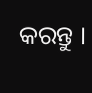କରନ୍ତୁ ।